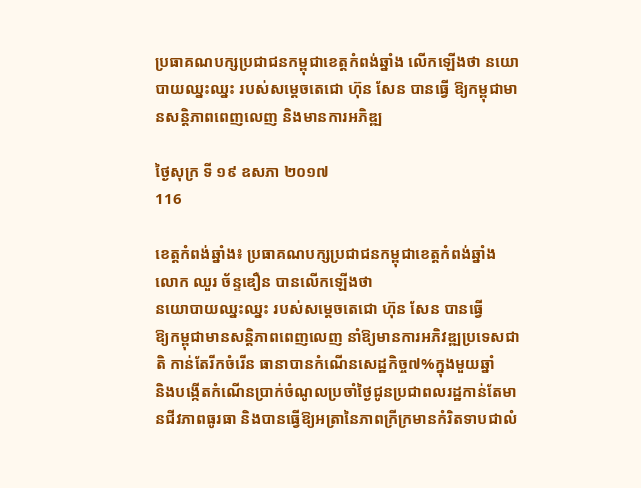ប្រធាគណបក្សប្រជាជនកម្ពុជាខេត្តកំពង់ឆ្នាំង លើកឡើងថា នយោបាយឈ្នះឈ្នះ របស់សម្តេចតេជោ ហ៊ុន សែន បានធ្វើ ឱ្យកម្ពុជាមានសន្តិភាពពេញលេញ និងមានការអភិឌ្ឍ

ថ្ងៃសុក្រ ទី ១៩ ឧសភា ២០១៧
116

ខេត្តកំពង់ឆ្នាំង៖ ប្រធាគណបក្សប្រជាជនកម្ពុជាខេត្តកំពង់ឆ្នាំង លោក ឈួរ ច័ន្ទឌឿន បានលើកឡើងថា
នយោបាយឈ្នះឈ្នះ របស់សម្តេចតេជោ ហ៊ុន សែន បានធ្វើ
ឱ្យកម្ពុជាមានសន្តិភាពពេញលេញ នាំឱ្យមានការអភិវឌ្ឍប្រទេសជាតិ កាន់តែរីកចំរើន ធានាបានកំណើនសេដ្ឋកិច្ច៧%ក្នុងមួយឆ្នាំ
និងបង្កើតកំណើនប្រាក់ចំណូលប្រចាំថៃ្ងជូនប្រជាពលរដ្ឋកាន់តែមានជីវភាពធូរធា និងបានធ្វើឱ្យអត្រានៃភាពក្រីក្រមានកំរិតទាបជាលំ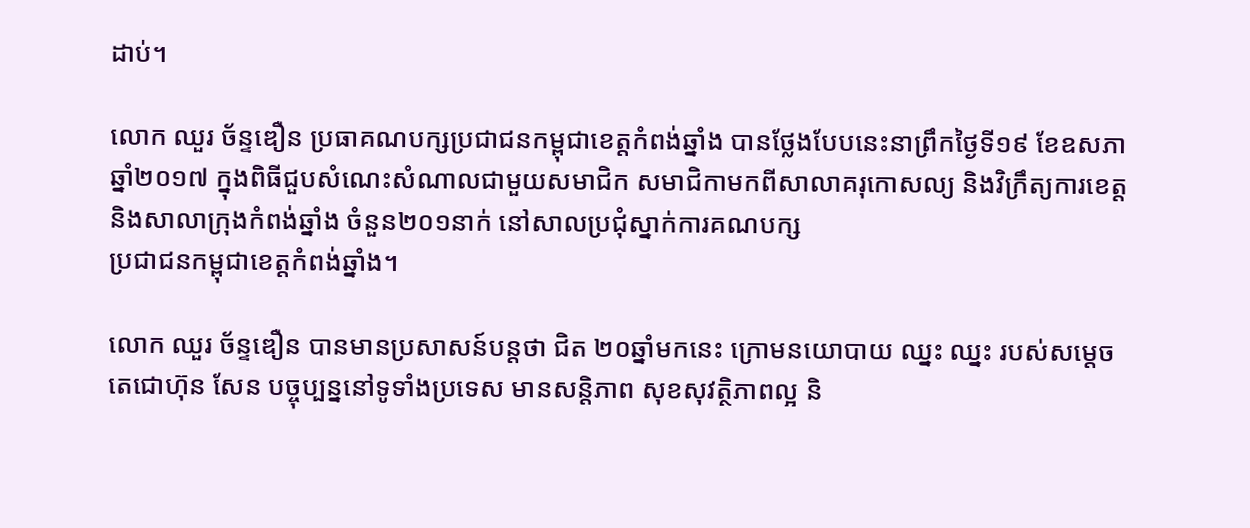ដាប់។

លោក ឈួរ ច័ន្ទឌឿន ប្រធាគណបក្សប្រជាជនកម្ពុជាខេត្តកំពង់ឆ្នាំង បានថ្លែងបែបនេះនាព្រឹកថៃ្ងទី១៩ ខែឧសភា ឆ្នាំ២០១៧ ក្នុងពិធីជួបសំណេះសំណាលជាមួយសមាជិក សមាជិកាមកពីសាលាគរុកោសល្យ និងវិក្រឹត្យការខេត្ត និងសាលាក្រុងកំពង់ឆ្នាំង ចំនួន២០១នាក់ នៅសាលប្រជុំស្នាក់ការគណបក្ស
ប្រជាជនកម្ពុជាខេត្តកំពង់ឆ្នាំង។

លោក ឈួរ ច័ន្ទឌឿន បានមានប្រសាសន៍បន្តថា ជិត ២០ឆ្នាំមកនេះ ក្រោមនយោបាយ ឈ្នះ ឈ្នះ របស់សម្តេចតេជោហ៊ុន សែន បច្ចុប្បន្ននៅទូទាំងប្រទេស មានសន្តិភាព សុខសុវត្ថិភាពល្អ និ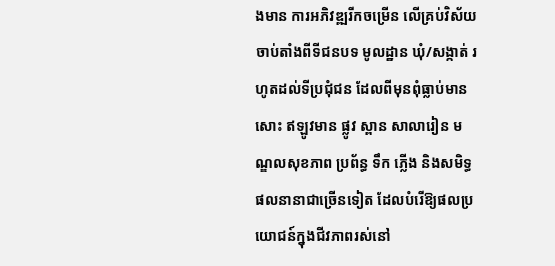ងមាន ការអភិវឌ្ឍរីកចម្រើន លើគ្រប់វិស័យ ចាប់តាំងពីទីជនបទ មូលដ្ឋាន ឃុំ/សង្កាត់ រហូតដល់ទីប្រជុំជន ដែលពីមុនពុំធ្លាប់មានសោះ ឥឡូវមាន ផ្លូវ ស្ពាន សាលារៀន មណ្ឌលសុខភាព ប្រព័ន្ធ ទឹក ភ្លើង និងសមិទ្ធផលនានាជាច្រើនទៀត ដែលបំរើឱ្យផលប្រយោជន៍ក្នុងជីវភាពរស់នៅ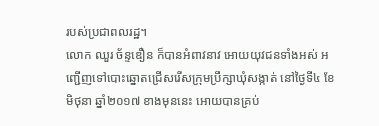របស់ប្រជាពលរដ្ឋ។
លោក ឈួរ ច័ន្ទឌឿន ក៏បានអំពាវនាវ អោយយុវជនទាំងអស់ អញ្ជើញទៅបោះឆ្នោតជ្រើសរើសក្រុមប្រឹក្សាឃុំសង្កាត់ នៅថ្ងៃទី៤ ខែមិថុនា ឆ្នាំ២០១៧ ខាងមុននេះ អោយបានគ្រប់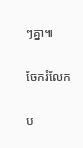ៗគ្នា៕

ចែករំលែក

ប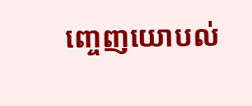ញ្ចេញយោបល់